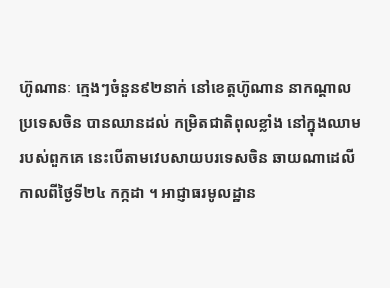ហ៊ូណានៈ ក្មេងៗចំនួន៩២នាក់ នៅខេត្តហ៊ូណាន នាកណ្តាលប្រទេសចិន បានឈានដល់ កម្រិតជាតិពុលខ្លាំង នៅក្នុងឈាមរបស់ពួកគេ នេះបើតាមវេបសាយបរទេសចិន ឆាយណាដេលី កាលពីថ្ងៃទី២៤ កក្កដា ។ អាជ្ញាធរមូលដ្ឋាន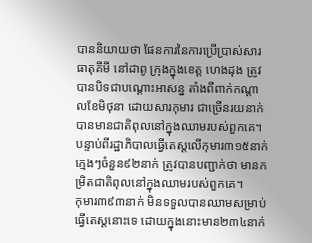បាននិយាយថា ផែនការនៃការប្រើប្រាស់សារធាតុគីមី នៅដាពូ ក្រុងក្នុងខេត្ត ហេងដុង ត្រូវបានបិទជាបណ្តោះអាសន្ន តាំងពីពាក់កណ្តាលខែមិថុនា ដោយសារកុមារ ជាច្រើនរយនាក់បានមានជាតិពុលនៅក្នុងឈាមរបស់ពួកគេ។ បន្ទាប់ពីរដ្ឋាភិបាលធ្វើតេស្តលើកុមារ៣១៥នាក់ ក្មេងៗចំនួន៩២នាក់ ត្រូវបានបញ្ជាក់ថា មានកម្រិតជាតិពុលនៅក្នុងឈាមរបស់ពួកគេ។
កុមារ៣៩៣នាក់ មិនទទួលបានឈាមសម្រាប់ធ្វើតេស្តនោះទេ ដោយក្នុងនោះមាន២៣៤នាក់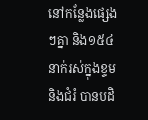នៅកន្លែងផ្សេងៗគ្នា និង១៥៤នាក់រស់ក្នុងខ្ទម និងជំរំ បានបដិ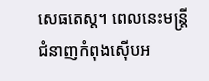សេធតេស្ត។ ពេលនេះមន្ត្រីជំនាញកំពុងស៊ើបអ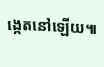ង្កេតនៅឡើយ៕